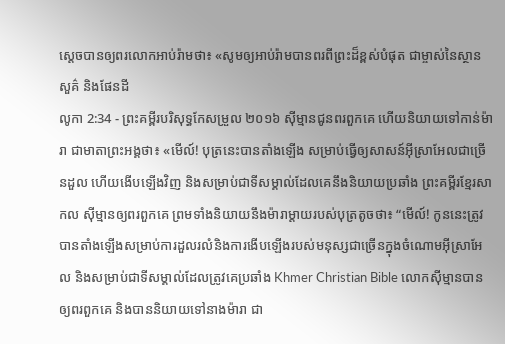ស្ដេចបានឲ្យពរលោកអាប់រ៉ាមថា៖ «សូមឲ្យអាប់រ៉ាមបានពរពីព្រះដ៏ខ្ពស់បំផុត ជាម្ចាស់នៃស្ថានសួគ៌ និងផែនដី
លូកា 2:34 - ព្រះគម្ពីរបរិសុទ្ធកែសម្រួល ២០១៦ ស៊ីម្មានជូនពរពួកគេ ហើយនិយាយទៅកាន់ម៉ារា ជាមាតាព្រះអង្គថា៖ «មើល៍! បុត្រនេះបានតាំងឡើង សម្រាប់ធ្វើឲ្យសាសន៍អ៊ីស្រាអែលជាច្រើនដួល ហើយងើបឡើងវិញ និងសម្រាប់ជាទីសម្គាល់ដែលគេនឹងនិយាយប្រឆាំង ព្រះគម្ពីរខ្មែរសាកល ស៊ីម្មានឲ្យពរពួកគេ ព្រមទាំងនិយាយនឹងម៉ារាម្ដាយរបស់បុត្រតូចថា៖ “មើល៍! កូននេះត្រូវបានតាំងឡើងសម្រាប់ការដួលរលំនិងការងើបឡើងរបស់មនុស្សជាច្រើនក្នុងចំណោមអ៊ីស្រាអែល និងសម្រាប់ជាទីសម្គាល់ដែលត្រូវគេប្រឆាំង Khmer Christian Bible លោកស៊ីម្មានបានឲ្យពរពួកគេ និងបាននិយាយទៅនាងម៉ារា ជា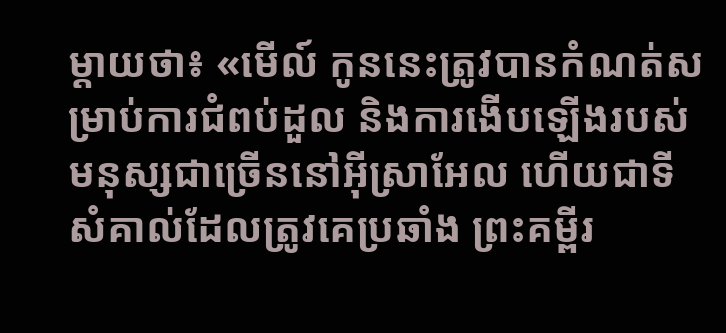ម្ដាយថា៖ «មើល៍ កូននេះត្រូវបានកំណត់សម្រាប់ការជំពប់ដួល និងការងើបឡើងរបស់មនុស្សជាច្រើននៅអ៊ីស្រាអែល ហើយជាទីសំគាល់ដែលត្រូវគេប្រឆាំង ព្រះគម្ពីរ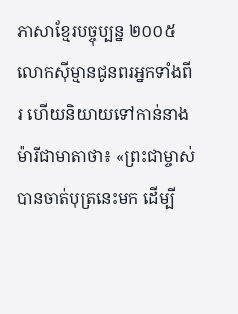ភាសាខ្មែរបច្ចុប្បន្ន ២០០៥ លោកស៊ីម្មានជូនពរអ្នកទាំងពីរ ហើយនិយាយទៅកាន់នាងម៉ារីជាមាតាថា៖ «ព្រះជាម្ចាស់បានចាត់បុត្រនេះមក ដើម្បី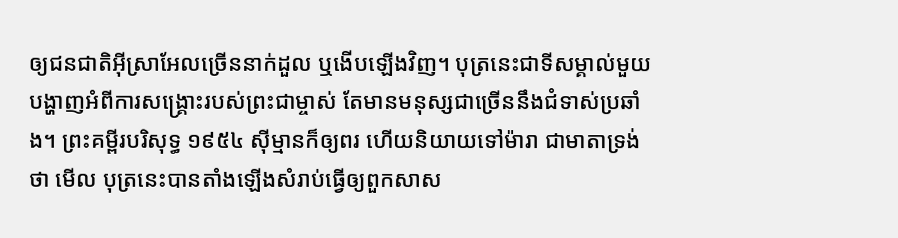ឲ្យជនជាតិអ៊ីស្រាអែលច្រើននាក់ដួល ឬងើបឡើងវិញ។ បុត្រនេះជាទីសម្គាល់មួយបង្ហាញអំពីការសង្គ្រោះរបស់ព្រះជាម្ចាស់ តែមានមនុស្សជាច្រើននឹងជំទាស់ប្រឆាំង។ ព្រះគម្ពីរបរិសុទ្ធ ១៩៥៤ ស៊ីម្មានក៏ឲ្យពរ ហើយនិយាយទៅម៉ារា ជាមាតាទ្រង់ថា មើល បុត្រនេះបានតាំងឡើងសំរាប់ធ្វើឲ្យពួកសាស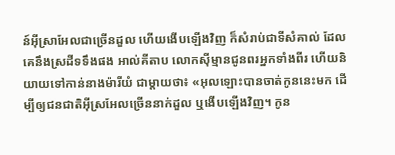ន៍អ៊ីស្រាអែលជាច្រើនដួល ហើយងើបឡើងវិញ ក៏សំរាប់ជាទីសំគាល់ ដែលគេនឹងស្រដីទទឹងផង អាល់គីតាប លោកស៊ីម្មានជូនពរអ្នកទាំងពីរ ហើយនិយាយទៅកាន់នាងម៉ារីយំ ជាម្តាយថា៖ «អុលឡោះបានចាត់កូននេះមក ដើម្បីឲ្យជនជាតិអ៊ីស្រអែលច្រើននាក់ដួល ឬងើបឡើងវិញ។ កូន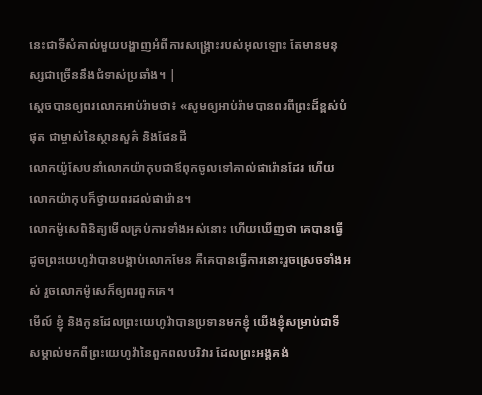នេះជាទីសំគាល់មួយបង្ហាញអំពីការសង្គ្រោះរបស់អុលឡោះ តែមានមនុស្សជាច្រើននឹងជំទាស់ប្រឆាំង។ |
ស្ដេចបានឲ្យពរលោកអាប់រ៉ាមថា៖ «សូមឲ្យអាប់រ៉ាមបានពរពីព្រះដ៏ខ្ពស់បំផុត ជាម្ចាស់នៃស្ថានសួគ៌ និងផែនដី
លោកយ៉ូសែបនាំលោកយ៉ាកុបជាឪពុកចូលទៅគាល់ផារ៉ោនដែរ ហើយលោកយ៉ាកុបក៏ថ្វាយពរដល់ផារ៉ោន។
លោកម៉ូសេពិនិត្យមើលគ្រប់ការទាំងអស់នោះ ហើយឃើញថា គេបានធ្វើដូចព្រះយេហូវ៉ាបានបង្គាប់លោកមែន គឺគេបានធ្វើការនោះរួចស្រេចទាំងអស់ រួចលោកម៉ូសេក៏ឲ្យពរពួកគេ។
មើល៍ ខ្ញុំ និងកូនដែលព្រះយេហូវ៉ាបានប្រទានមកខ្ញុំ យើងខ្ញុំសម្រាប់ជាទីសម្គាល់មកពីព្រះយេហូវ៉ានៃពួកពលបរិវារ ដែលព្រះអង្គគង់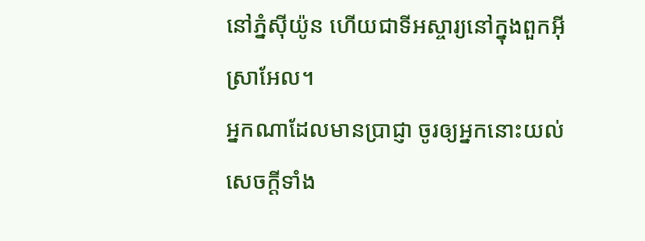នៅភ្នំស៊ីយ៉ូន ហើយជាទីអស្ចារ្យនៅក្នុងពួកអ៊ីស្រាអែល។
អ្នកណាដែលមានប្រាជ្ញា ចូរឲ្យអ្នកនោះយល់សេចក្ដីទាំង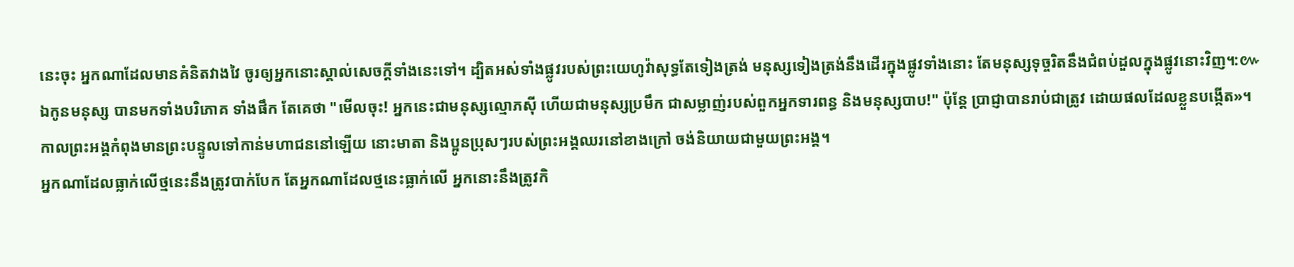នេះចុះ អ្នកណាដែលមានគំនិតវាងវៃ ចូរឲ្យអ្នកនោះស្គាល់សេចក្ដីទាំងនេះទៅ។ ដ្បិតអស់ទាំងផ្លូវរបស់ព្រះយេហូវ៉ាសុទ្ធតែទៀងត្រង់ មនុស្សទៀងត្រង់នឹងដើរក្នុងផ្លូវទាំងនោះ តែមនុស្សទុច្ចរិតនឹងជំពប់ដួលក្នុងផ្លូវនោះវិញ។:៚
ឯកូនមនុស្ស បានមកទាំងបរិភោគ ទាំងផឹក តែគេថា "មើលចុះ! អ្នកនេះជាមនុស្សល្មោភស៊ី ហើយជាមនុស្សប្រមឹក ជាសម្លាញ់របស់ពួកអ្នកទារពន្ធ និងមនុស្សបាប!" ប៉ុន្តែ ប្រាជ្ញាបានរាប់ជាត្រូវ ដោយផលដែលខ្លួនបង្កើត»។
កាលព្រះអង្គកំពុងមានព្រះបន្ទូលទៅកាន់មហាជននៅឡើយ នោះមាតា និងប្អូនប្រុសៗរបស់ព្រះអង្គឈរនៅខាងក្រៅ ចង់និយាយជាមួយព្រះអង្គ។
អ្នកណាដែលធ្លាក់លើថ្មនេះនឹងត្រូវបាក់បែក តែអ្នកណាដែលថ្មនេះធ្លាក់លើ អ្នកនោះនឹងត្រូវកិ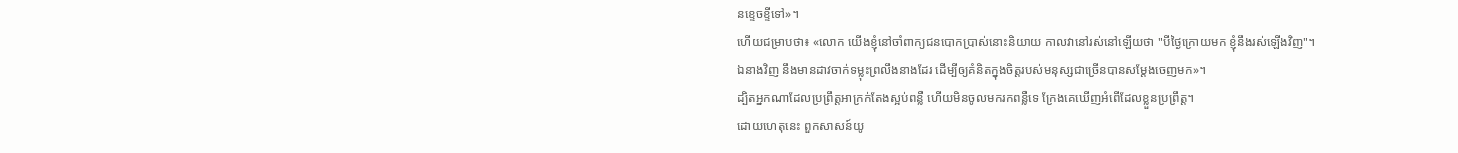នខ្ទេចខ្ទីទៅ»។
ហើយជម្រាបថា៖ «លោក យើងខ្ញុំនៅចាំពាក្យជនបោកប្រាស់នោះនិយាយ កាលវានៅរស់នៅឡើយថា "បីថ្ងៃក្រោយមក ខ្ញុំនឹងរស់ឡើងវិញ"។
ឯនាងវិញ នឹងមានដាវចាក់ទម្លុះព្រលឹងនាងដែរ ដើម្បីឲ្យគំនិតក្នុងចិត្តរបស់មនុស្សជាច្រើនបានសម្តែងចេញមក»។
ដ្បិតអ្នកណាដែលប្រព្រឹត្តអាក្រក់តែងស្អប់ពន្លឺ ហើយមិនចូលមករកពន្លឺទេ ក្រែងគេឃើញអំពើដែលខ្លួនប្រព្រឹត្ត។
ដោយហេតុនេះ ពួកសាសន៍យូ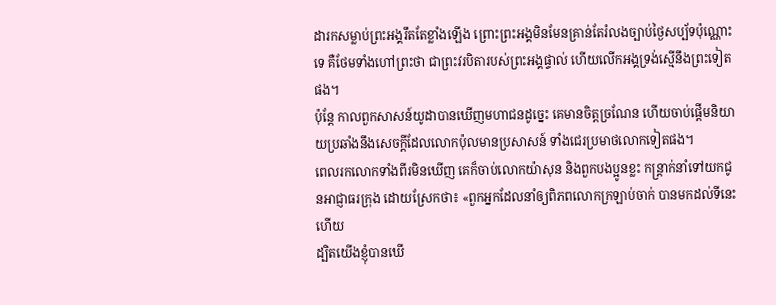ដារកសម្លាប់ព្រះអង្គរឹតតែខ្លាំងឡើង ព្រោះព្រះអង្គមិនមែនគ្រាន់តែរំលងច្បាប់ថ្ងៃសប្ប័ទប៉ុណ្ណោះទេ គឺថែមទាំងហៅព្រះថា ជាព្រះវរបិតារបស់ព្រះអង្គផ្ទាល់ ហើយលើកអង្គទ្រង់ស្មើនឹងព្រះទៀតផង។
ប៉ុន្ដែ កាលពួកសាសន៍យូដាបានឃើញមហាជនដូច្នេះ គេមានចិត្តច្រណែន ហើយចាប់ផ្ដើមនិយាយប្រឆាំងនឹងសេចក្តីដែលលោកប៉ុលមានប្រសាសន៍ ទាំងជេរប្រមាថលោកទៀតផង។
ពេលរកលោកទាំងពីរមិនឃើញ គេក៏ចាប់លោកយ៉ាសុន និងពួកបងប្អូនខ្លះ កន្ត្រាក់នាំទៅយកជូនអាជ្ញាធរក្រុង ដោយស្រែកថា៖ «ពួកអ្នកដែលនាំឲ្យពិភពលោកក្រឡាប់ចាក់ បានមកដល់ទីនេះហើយ
ដ្បិតយើងខ្ញុំបានឃើ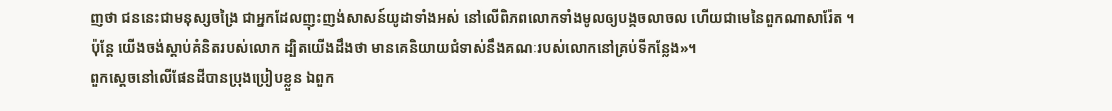ញថា ជននេះជាមនុស្សចង្រៃ ជាអ្នកដែលញុះញង់សាសន៍យូដាទាំងអស់ នៅលើពិភពលោកទាំងមូលឲ្យបង្កចលាចល ហើយជាមេនៃពួកណាសារ៉ែត ។
ប៉ុន្ដែ យើងចង់ស្ដាប់គំនិតរបស់លោក ដ្បិតយើងដឹងថា មានគេនិយាយជំទាស់នឹងគណៈរបស់លោកនៅគ្រប់ទីកន្លែង»។
ពួកស្ដេចនៅលើផែនដីបានប្រុងប្រៀបខ្លួន ឯពួក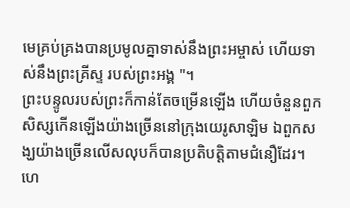មេគ្រប់គ្រងបានប្រមូលគ្នាទាស់នឹងព្រះអម្ចាស់ ហើយទាស់នឹងព្រះគ្រីស្ទ របស់ព្រះអង្គ "។
ព្រះបន្ទូលរបស់ព្រះក៏កាន់តែចម្រើនឡើង ហើយចំនួនពួកសិស្សកើនឡើងយ៉ាងច្រើននៅក្រុងយេរូសាឡិម ឯពួកសង្ឃយ៉ាងច្រើនលើសលុបក៏បានប្រតិបត្តិតាមជំនឿដែរ។
ហេ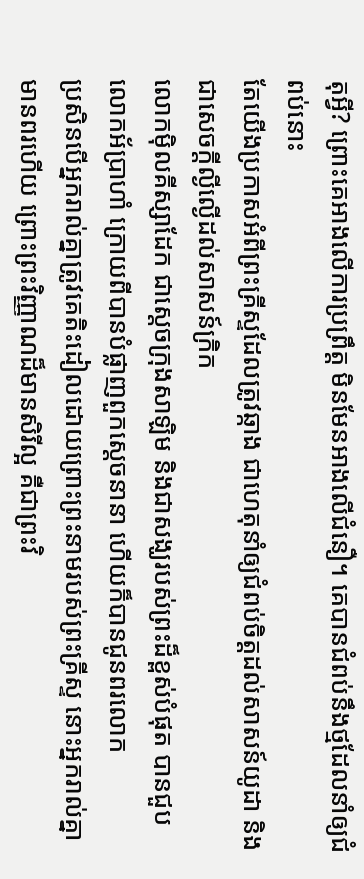តុអ្វី? ព្រោះគេអាងលើការប្រព្រឹត្ត មិនមែនអាងលើជំនឿ។ គេបានជំពប់នឹងថ្មដែលនាំឲ្យជំពប់នោះ
តែយើងប្រកាសអំពីព្រះគ្រីស្ទដែលត្រូវឆ្កាង ជាហេតុនាំឲ្យជំពប់ចិត្តដល់សាសន៍យូដា និងជាសេចក្តីល្ងីល្ងើដល់សាសន៍ក្រិក
លោកម៉ិលគីស្សាដែក ជាស្តេចក្រុងសាឡិម និងជាសង្ឃរបស់ព្រះដ៏ខ្ពស់បំផុត បានជួបលោកអ័ប្រាហាំ ក្រោយពីបានបំផ្លាញពួកស្តេចនានា ហើយក៏បានជូនពរលោក
ប្រសិនបើអ្នករាល់គ្នាត្រូវគេតិះដៀលដោយព្រោះព្រះនាមរបស់ព្រះគ្រីស្ទ នោះអ្នករាល់គ្នាមានពរហើយ ព្រោះព្រះវិញ្ញាណដ៏មានសិរីល្អ គឺជាព្រះវិ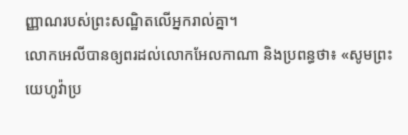ញ្ញាណរបស់ព្រះសណ្ឋិតលើអ្នករាល់គ្នា។
លោកអេលីបានឲ្យពរដល់លោកអែលកាណា និងប្រពន្ធថា៖ «សូមព្រះយេហូវ៉ាប្រ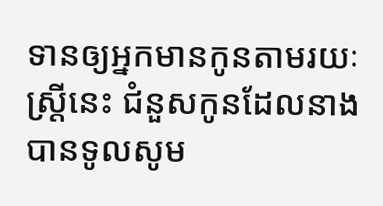ទានឲ្យអ្នកមានកូនតាមរយៈស្រ្តីនេះ ជំនួសកូនដែលនាងបានទូលសូម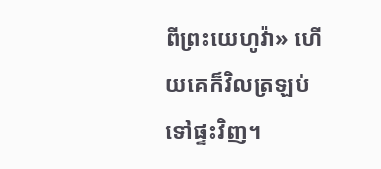ពីព្រះយេហូវ៉ា» ហើយគេក៏វិលត្រឡប់ទៅផ្ទះវិញ។